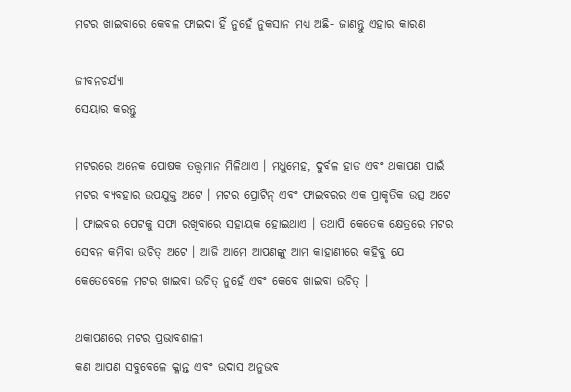ମଟର ଖାଇବାରେ କେବଳ ଫାଇଦା ହିଁ ନୁହେଁ ନୁକସାନ ମଧ୍ୟ ଅଛି- ଜାଣନ୍ତୁ ଏହାର କାରଣ

ଜୀବନଚର୍ଯ୍ୟା
ସେୟାର କରନ୍ତୁ

ମଟରରେ ଅନେକ ପୋଷକ ତତ୍ତ୍ୱମାନ ମିଳିଥାଏ । ମଧୁମେହ, ଦୁର୍ବଳ ହାଡ ଏବଂ ଥକାପଣ ପାଇଁ ମଟର ବ୍ୟବହାର ଉପଯୁକ୍ତ ଅଟେ । ମଟର ପ୍ରୋଟିନ୍ ଏବଂ ଫାଇବରର ଏକ ପ୍ରାକୃତିକ ଉତ୍ସ ଅଟେ । ଫାଇବର ପେଟକୁ ସଫା ରଖିବାରେ ସହାୟକ ହୋଇଥାଏ । ତଥାପି କେତେକ କ୍ଷେତ୍ରରେ ମଟର ସେବନ କମିବା ଉଚିତ୍ ଅଟେ । ଆଜି ଆମେ ଆପଣଙ୍କୁ ଆମ କାହାଣୀରେ କହିବୁ ଯେ କେତେବେଳେ ମଟର ଖାଇବା ଉଚିତ୍ ନୁହେଁ ଏବଂ କେବେ ଖାଇବା ଉଚିତ୍ ।

ଥକାପଣରେ ମଟର ପ୍ରଭାବଶାଳୀ
କଣ ଆପଣ ସବୁବେଳେ କ୍ଳାନ୍ତ ଏବଂ ଉଦାସ ଅନୁଭବ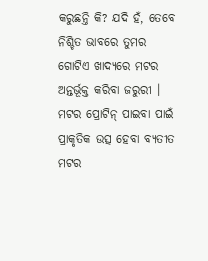କରୁଛନ୍ତି କି? ଯଦି ହଁ, ତେବେ ନିଶ୍ଚିତ ଭାବରେ ତୁମର ଗୋଟିଏ ଖାଦ୍ୟରେ ମଟର ଅନ୍ତର୍ଭୂକ୍ତ କରିବା ଜରୁରୀ । ମଟର ପ୍ରୋଟିନ୍ ପାଇବା ପାଇଁ ପ୍ରାକୃତିକ ଉତ୍ସ ହେବା ବ୍ୟତୀତ ମଟର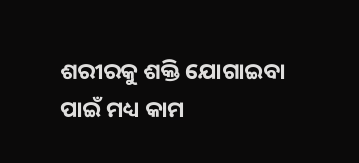ଶରୀରକୁ ଶକ୍ତି ଯୋଗାଇବା ପାଇଁ ମଧ୍ୟ କାମ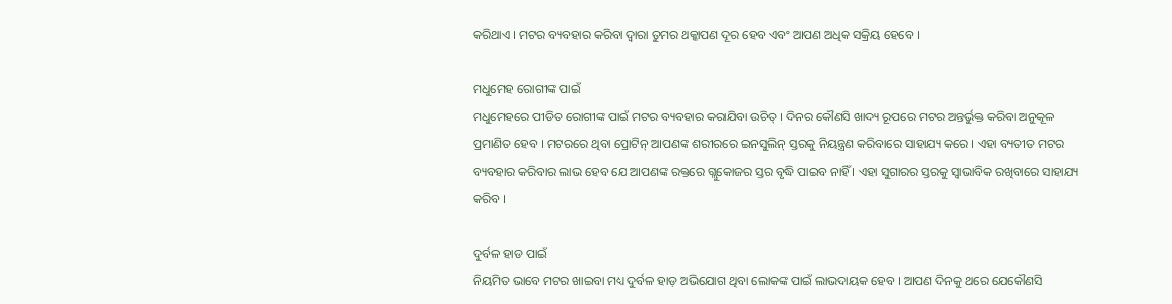କରିଥାଏ । ମଟର ବ୍ୟବହାର କରିବା ଦ୍ୱାରା ତୁମର ଥକ୍କାପଣ ଦୂର ହେବ ଏବଂ ଆପଣ ଅଧିକ ସକ୍ରିୟ ହେବେ ।

ମଧୁମେହ ରୋଗୀଙ୍କ ପାଇଁ
ମଧୁମେହରେ ପୀଡିତ ରୋଗୀଙ୍କ ପାଇଁ ମଟର ବ୍ୟବହାର କରାଯିବା ଉଚିତ୍ । ଦିନର କୌଣସି ଖାଦ୍ୟ ରୂପରେ ମଟର ଅନ୍ତର୍ଭୁକ୍ତ କରିବା ଅନୁକୂଳ ପ୍ରମାଣିତ ହେବ । ମଟରରେ ଥିବା ପ୍ରୋଟିନ୍ ଆପଣଙ୍କ ଶରୀରରେ ଇନସୁଲିନ୍ ସ୍ତରକୁ ନିୟନ୍ତ୍ରଣ କରିବାରେ ସାହାଯ୍ୟ କରେ । ଏହା ବ୍ୟତୀତ ମଟର ବ୍ୟବହାର କରିବାର ଲାଭ ହେବ ଯେ ଆପଣଙ୍କ ରକ୍ତରେ ଗ୍ଲୁକୋଜର ସ୍ତର ବୃଦ୍ଧି ପାଇବ ନାହିଁ । ଏହା ସୁଗାରର ସ୍ତରକୁ ସ୍ୱାଭାବିକ ରଖିବାରେ ସାହାଯ୍ୟ କରିବ ।

ଦୁର୍ବଳ ହାଡ ପାଇଁ
ନିୟମିତ ଭାବେ ମଟର ଖାଇବା ମଧ୍ୟ ଦୁର୍ବଳ ହାଡ଼ ଅଭିଯୋଗ ଥିବା ଲୋକଙ୍କ ପାଇଁ ଲାଭଦାୟକ ହେବ । ଆପଣ ଦିନକୁ ଥରେ ଯେକୌଣସି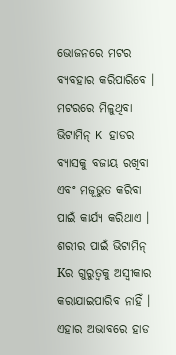ଭୋଜନରେ ମଟର ବ୍ୟବହାର କରିପାରିବେ । ମଟରରେ ମିଳୁଥିବା ଭିଟାମିନ୍ K ହାଡର ବ୍ୟାସକୁ ବଜାୟ ରଖିବା ଏବଂ ମଜୂଭୁତ କରିବା ପାଇଁ କାର୍ଯ୍ୟ କରିଥାଏ । ଶରୀର ପାଇଁ ଭିଟାମିନ୍ Kର ଗୁରୁତ୍ୱକୁ ଅସ୍ୱୀକାର କରାଯାଇପାରିବ ନାହିଁ । ଏହାର ଅଭାବରେ ହାଡ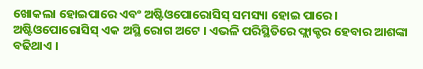ଖୋକଲା ହୋଇପାରେ ଏବଂ ଅଷ୍ଟିଓପୋରୋସିସ୍ ସମସ୍ୟା ହୋଇ ପାରେ । ଅଷ୍ଟିଓପୋରୋସିସ୍ ଏକ ଅସ୍ଥି ରୋଗ ଅଟେ । ଏଭଳି ପରିସ୍ଥିତିରେ ଫ୍ଲାକ୍ଚର ହେବାର ଆଶଙ୍କା ବଢିଥାଏ ।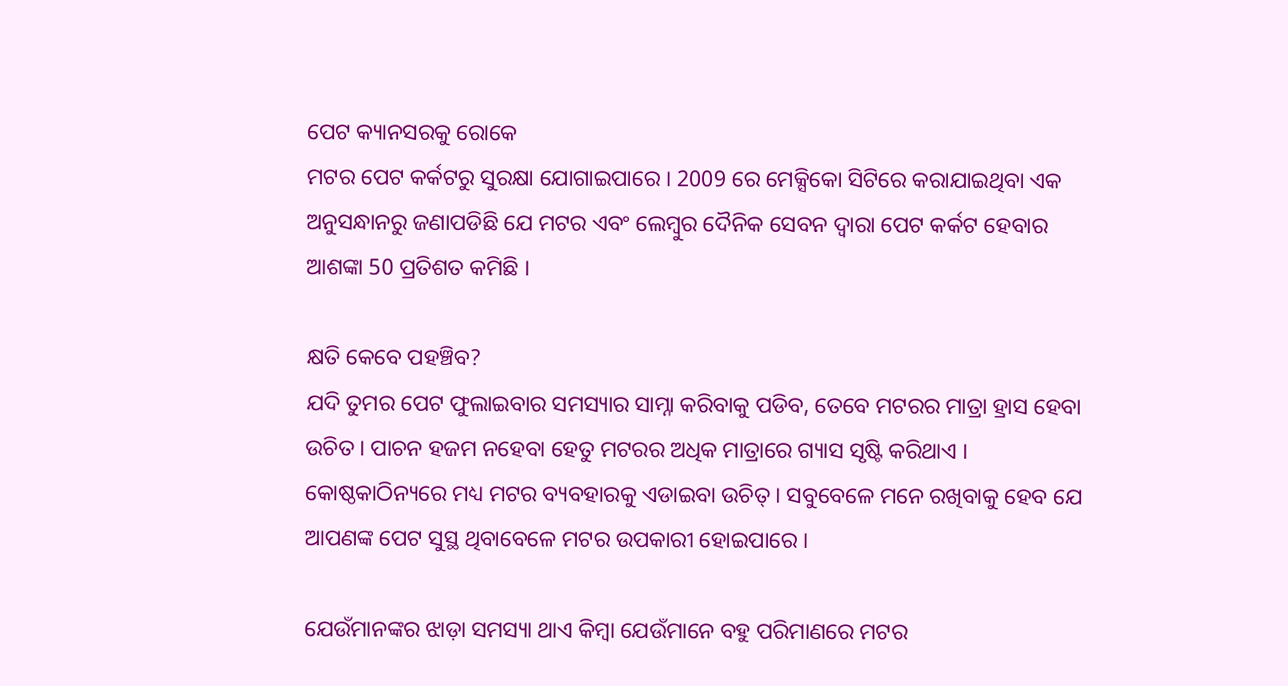ପେଟ କ୍ୟାନସରକୁ ରୋକେ
ମଟର ପେଟ କର୍କଟରୁ ସୁରକ୍ଷା ଯୋଗାଇପାରେ । 2009 ରେ ମେକ୍ସିକୋ ସିଟିରେ କରାଯାଇଥିବା ଏକ ଅନୁସନ୍ଧାନରୁ ଜଣାପଡିଛି ଯେ ମଟର ଏବଂ ଲେମ୍ବୁର ଦୈନିକ ସେବନ ଦ୍ୱାରା ପେଟ କର୍କଟ ହେବାର ଆଶଙ୍କା 50 ପ୍ରତିଶତ କମିଛି ।

କ୍ଷତି କେବେ ପହଞ୍ଚିବ?
ଯଦି ତୁମର ପେଟ ଫୁଲାଇବାର ସମସ୍ୟାର ସାମ୍ନା କରିବାକୁ ପଡିବ, ତେବେ ମଟରର ମାତ୍ରା ହ୍ରାସ ହେବା ଉଚିତ । ପାଚନ ହଜମ ନହେବା ହେତୁ ମଟରର ଅଧିକ ମାତ୍ରାରେ ଗ୍ୟାସ ସୃଷ୍ଟି କରିଥାଏ । କୋଷ୍ଠକାଠିନ୍ୟରେ ମଧ୍ୟ ମଟର ବ୍ୟବହାରକୁ ଏଡାଇବା ଉଚିତ୍ । ସବୁବେଳେ ମନେ ରଖିବାକୁ ହେବ ଯେ ଆପଣଙ୍କ ପେଟ ସୁସ୍ଥ ଥିବାବେଳେ ମଟର ଉପକାରୀ ହୋଇପାରେ ।

ଯେଉଁମାନଙ୍କର ଝାଡ଼ା ସମସ୍ୟା ଥାଏ କିମ୍ବା ଯେଉଁମାନେ ବହୁ ପରିମାଣରେ ମଟର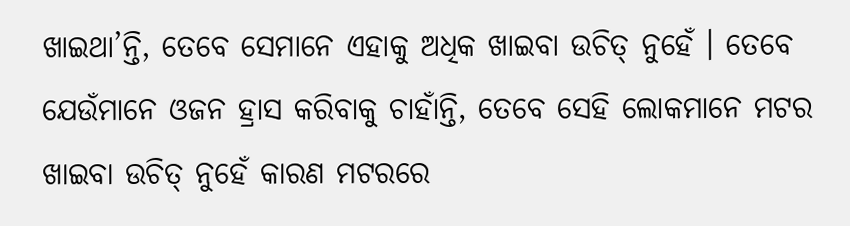ଖାଇଥା’ନ୍ତି, ତେବେ ସେମାନେ ଏହାକୁ ଅଧିକ ଖାଇବା ଉଚିତ୍ ନୁହେଁ । ତେବେ ଯେଉଁମାନେ ଓଜନ ହ୍ରାସ କରିବାକୁ ଚାହାଁନ୍ତି, ତେବେ ସେହି ଲୋକମାନେ ମଟର ଖାଇବା ଉଚିତ୍ ନୁହେଁ କାରଣ ମଟରରେ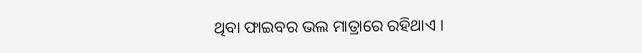ଥିବା ଫାଇବର ଭଲ ମାତ୍ରାରେ ରହିଥାଏ ।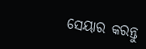ସେୟାର କରନ୍ତୁ